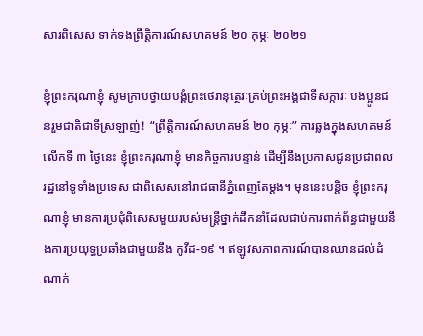សារពិសេស ទាក់ទងព្រឹត្តិការណ៍សហគមន៍ ២០ កុម្ភៈ ២០២១

ខ្ញុំព្រះករុណាខ្ញុំ សូមក្រាបថ្វាយបង្គំព្រះថេរានុត្ថេរៈគ្រប់ព្រះអង្គជាទីសក្ការៈ បងប្អូនជនរួមជាតិជាទីស្រឡាញ់!  “ព្រឹត្តិការណ៍សហគមន៍ ២០ កុម្ភៈ” ការឆ្លងក្នុងសហគមន៍លើកទី ៣ ថ្ងៃនេះ ខ្ញុំព្រះករុណាខ្ញុំ មានកិច្ចការបន្ទាន់ ដើម្បីនឹងប្រកាសជូនប្រជាពលរដ្ឋនៅទូទាំងប្រទេស ជាពិសេសនៅរាជធានីភ្នំពេញតែម្ដង។ មុននេះបន្តិច ខ្ញុំព្រះករុណាខ្ញុំ មានការប្រជុំពិសេសមួយរបស់មន្រ្តីថ្នាក់ដឹកនាំដែលជាប់ការពាក់ព័ន្ធជាមួយនឹងការប្រយុទ្ធប្រឆាំងជាមួយនឹង កូវីដ-១៩ ។ ឥឡូវសភាពការណ៍បានឈានដល់ដំណាក់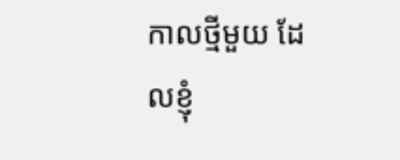កាលថ្មីមួយ ដែលខ្ញុំ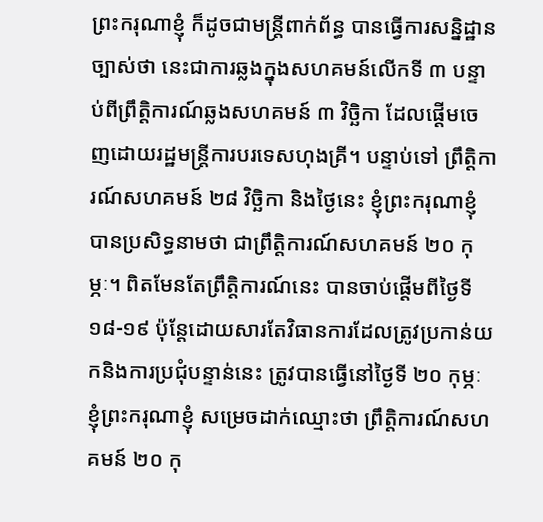ព្រះករុណាខ្ញុំ ក៏ដូចជាមន្រ្តីពាក់ព័ន្ធ បានធ្វើការសន្និដ្ឋានច្បាស់ថា នេះជាការឆ្លងក្នុងសហគមន៍លើកទី ៣ បន្ទាប់ពីព្រឹត្តិការណ៍ឆ្លងសហគមន៍ ៣ វិច្ឆិកា ដែលផ្ដើមចេញដោយរដ្ឋមន្រ្តីការបរទេសហុងគ្រី។ បន្ទាប់ទៅ ពឹ្រត្តិការណ៍សហគមន៍ ២៨ វិច្ឆិកា និងថ្ងៃនេះ ខ្ញុំព្រះករុណាខ្ញុំ បានប្រសិទ្ធនាមថា ជាព្រឹត្តិការណ៍សហគមន៍ ២០ កុម្ភៈ។ ពិតមែនតែព្រឹត្តិការណ៍នេះ បានចាប់ផ្ដើមពីថ្ងៃទី ១៨-១៩ ប៉ុន្តែដោយសារតែវិធានការដែលត្រូវប្រកាន់យកនិងការប្រជុំបន្ទាន់នេះ ត្រូវបានធ្វើនៅថ្ងៃទី ២០ កុម្ភៈ ខ្ញុំព្រះករុណាខ្ញុំ សម្រេចដាក់ឈ្មោះថា ព្រឹត្តិការណ៍សហគមន៍ ២០ កុ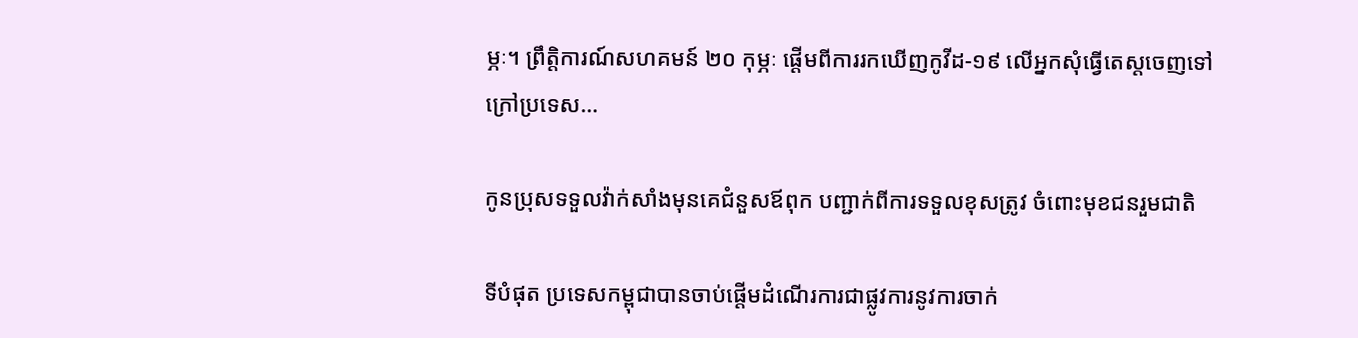ម្ភៈ។ ព្រឹត្តិការណ៍សហគមន៍ ២០ កុម្ភៈ ផ្ដើមពីការរកឃើញកូវីដ-១៩ លើអ្នកសុំធ្វើតេស្ដចេញទៅក្រៅប្រទេស…

កូនប្រុសទទួលវ៉ាក់សាំងមុនគេជំនួសឪពុក បញ្ជាក់ពីការទទួលខុសត្រូវ ចំពោះមុខជនរួមជាតិ

ទីបំផុត ប្រទេសកម្ពុជាបានចាប់ផ្តើមដំណើរការជាផ្លូវការនូវការចាក់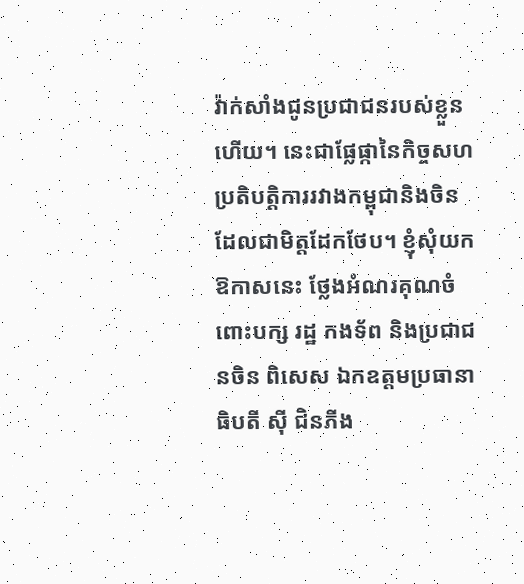វ៉ាក់សាំងជូនប្រជាជនរបស់ខ្លួន ហើយ។ នេះជាផ្លែផ្កានៃកិច្ចសហប្រតិបត្តិការរវាងកម្ពុជានិងចិន ដែលជាមិត្តដែកថែប។ ខ្ញុំសុំយកឱកាសនេះ ថ្លែងអំណរគុណចំពោះបក្ស រដ្ឋ កងទ័ព និងប្រជាជនចិន ពិសេស ឯកឧត្តមប្រធានាធិបតី ស៊ី ជិនភីង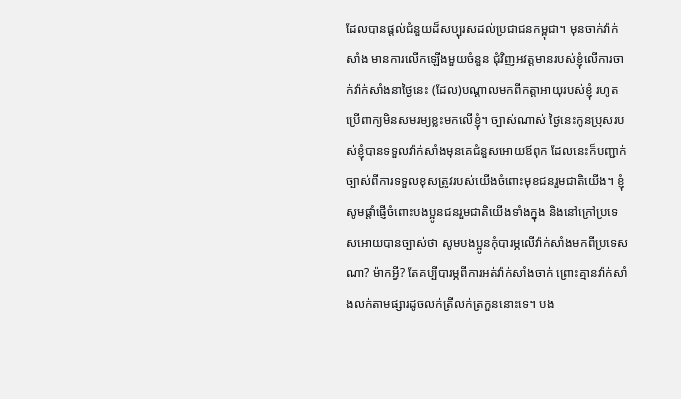ដែលបានផ្តល់ជំនួយដ៏សប្បុរសដល់ប្រជាជនកម្ពុជា។ មុនចាក់វ៉ាក់សាំង មានការលើកឡើងមួយចំនួន ជុំវិញអវត្តមានរបស់ខ្ញុំលើការចាក់វ៉ាក់សាំងនាថ្ងៃនេះ (ដែល)បណ្តាលមកពីកត្តាអាយុរបស់ខ្ញុំ រហូតប្រើពាក្យមិនសមរម្យខ្លះមកលើខ្ញុំ។ ច្បាស់ណាស់ ថ្ងៃនេះកូនប្រុសរបស់ខ្ញុំបានទទួលវ៉ាក់សាំងមុនគេជំនួសអោយឪពុក ដែលនេះក៏បញ្ជាក់ច្បាស់ពីការទទួលខុសត្រូវរបស់យើងចំពោះមុខជនរួមជាតិយើង។ ខ្ញុំសូមផ្តាំផ្ញើចំពោះបងប្អូនជនរួមជាតិយើងទាំងក្នុង និងនៅក្រៅប្រទេសអោយបានច្បាស់ថា សូមបងប្អូនកុំបារម្ភលើវ៉ាក់សាំងមកពីប្រទេសណា? ម៉ាកអ្វី? តែគប្បីបារម្ភពីការអត់វ៉ាក់សាំងចាក់ ព្រោះគ្មានវ៉ាក់សាំងលក់តាមផ្សារដូចលក់ត្រីលក់ត្រកួននោះទេ។ បង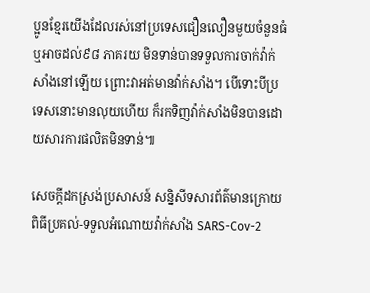ប្អូនខ្មែរយើងដែលរស់នៅប្រទេសជឿនលឿនមួយចំនួនធំ ឬអាចដល់៩៨ ភាគរយ មិនទាន់បានទទួលការចាក់វ៉ាក់សាំងនៅឡើយ ព្រោះវាអត់មានវ៉ាក់សាំង។ បើទោះបីប្រទេសនោះមានលុយហើយ ក៏រកទិញវ៉ាក់សាំងមិនបានដោយសារការផលិតមិនទាន់៕

សេចក្ដីដកស្រង់ប្រសាសន៍ សន្និសីទសារព័ត៌មានក្រោយពិធីប្រគល់-ទទួលអំណោយវ៉ាក់សាំង SARS-Cov-2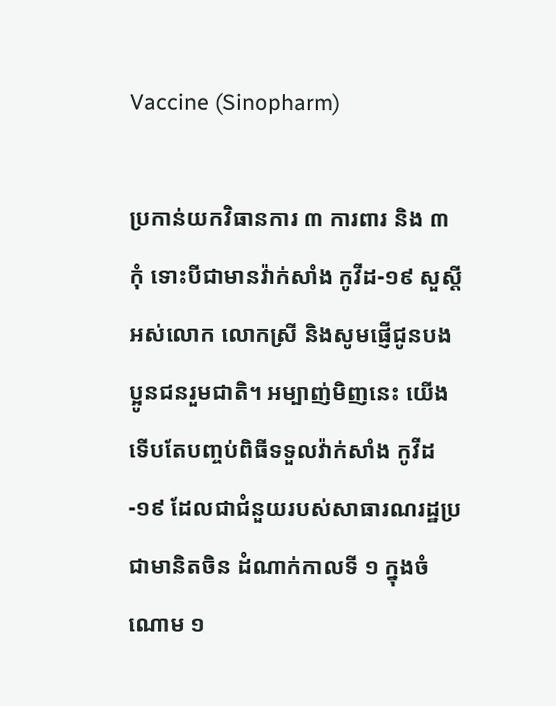Vaccine (Sinopharm)

ប្រកាន់យកវិធានការ ៣ ការពារ និង ៣ កុំ ទោះបីជាមានវ៉ាក់សាំង កូវីដ-១៩ សួស្ដីអស់លោក លោកស្រី និងសូមផ្ញើជូនបងប្អូនជនរួមជាតិ។ អម្បាញ់មិញនេះ យើងទើបតែបញ្ចប់ពិធីទទួលវ៉ាក់សាំង កូវីដ-១៩ ដែលជាជំនួយរបស់សាធារណរដ្ឋប្រជាមានិតចិន ដំណាក់កាលទី ១ ក្នុងចំណោម ១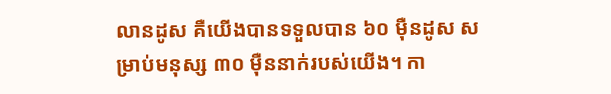លានដូស គឺយើងបានទទួលបាន ៦០ ម៉ឺនដូស សម្រាប់មនុស្ស ៣០ ម៉ឺននាក់របស់យើង។ កា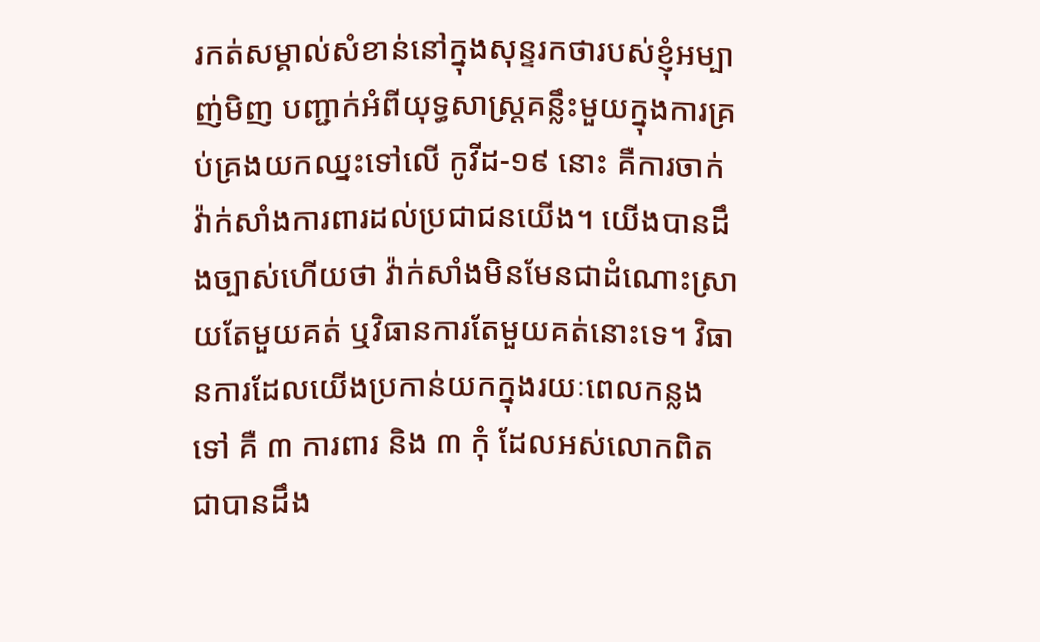រកត់សម្គាល់សំខាន់នៅក្នុងសុន្ទរកថារបស់ខ្ញុំអម្បាញ់មិញ បញ្ជាក់អំពីយុទ្ធសាស្រ្តគន្លឹះមួយក្នុងការគ្រប់គ្រងយកឈ្នះទៅលើ កូវីដ-១៩ នោះ គឺការចាក់វ៉ាក់សាំងការពារដល់ប្រជាជនយើង។ យើងបានដឹងច្បាស់ហើយថា វ៉ាក់សាំងមិនមែនជាដំណោះស្រាយតែមួយគត់ ឬវិធានការតែមួយគត់នោះទេ។ វិធានការដែលយើងប្រកាន់យកក្នុងរយៈពេលកន្លងទៅ គឺ ៣ ការពារ និង ៣ កុំ ដែលអស់លោកពិតជាបានដឹង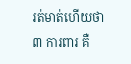រត់មាត់ហើយថា ៣ ការពារ គឺ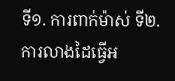ទី១. ការពាក់ម៉ាស់ ទី២. ការលាងដៃធ្វើអ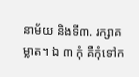នាម័យ និងទី៣. រក្សាគម្លាត។ ឯ ៣ កុំ គឺកុំទៅក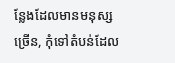ន្លែងដែលមានមនុស្សច្រើន, កុំទៅតំបន់ដែល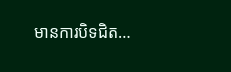មានការបិទជិត…